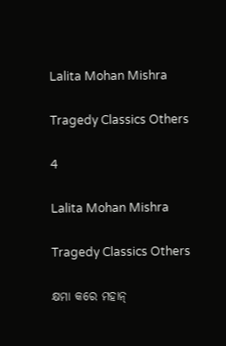Lalita Mohan Mishra

Tragedy Classics Others

4

Lalita Mohan Mishra

Tragedy Classics Others

କ୍ଷମା କରେ ମହାନ୍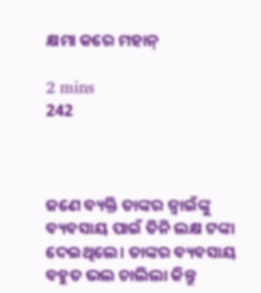କ୍ଷମା କରେ ମହାନ୍

2 mins
242



ଜଣେ ବ୍ୟକ୍ତି ତାଙ୍କର ଜ୍ବାଇଁଙ୍କୁ ବ୍ୟବସାୟ ପାଇଁ ତିନି ଲକ୍ଷ ଟଙ୍କା ଦେଇଥିଲେ। ତାଙ୍କର ବ୍ୟବସାୟ ବହୁତ ଭଲ ଚାଲିଲା କିନ୍ତୁ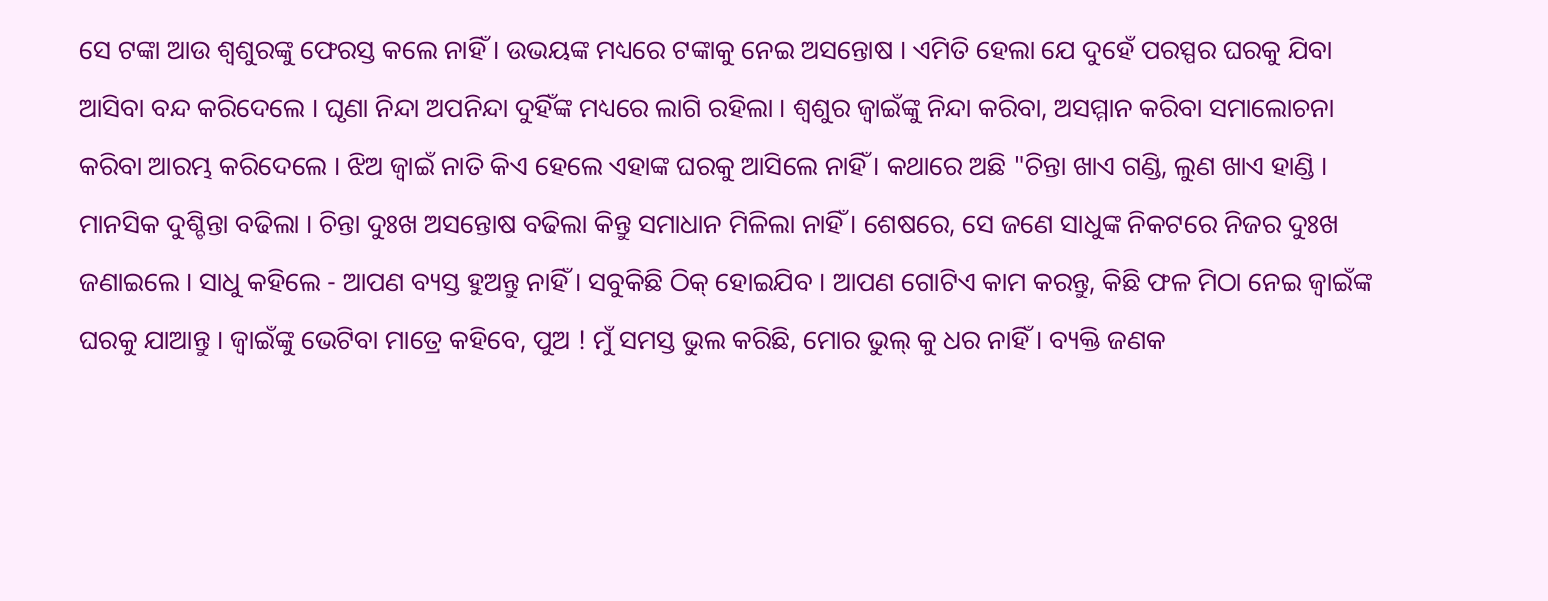ସେ ଟଙ୍କା ଆଉ ଶ୍ୱଶୁରଙ୍କୁ ଫେରସ୍ତ କଲେ ନାହିଁ । ଉଭୟଙ୍କ ମଧ୍ୟରେ ଟଙ୍କାକୁ ନେଇ ଅସନ୍ତୋଷ । ଏମିତି ହେଲା ଯେ ଦୁହେଁ ପରସ୍ପର ଘରକୁ ଯିବା ଆସିବା ବନ୍ଦ କରିଦେଲେ । ଘୃଣା ନିନ୍ଦା ଅପନିନ୍ଦା ଦୁହିଁଙ୍କ ମଧ୍ୟରେ ଲାଗି ରହିଲା । ଶ୍ବଶୁର ଜ୍ବାଇଁଙ୍କୁ ନିନ୍ଦା କରିବା, ଅସମ୍ମାନ କରିବା ସମାଲୋଚନା କରିବା ଆରମ୍ଭ କରିଦେଲେ । ଝିଅ ଜ୍ବାଇଁ ନାତି କିଏ ହେଲେ ଏହାଙ୍କ ଘରକୁ ଆସିଲେ ନାହିଁ । କଥାରେ ଅଛି "ଚିନ୍ତା ଖାଏ ଗଣ୍ଡି, ଲୁଣ ଖାଏ ହାଣ୍ଡି । ମାନସିକ ଦୁଶ୍ଚିନ୍ତା ବଢିଲା । ଚିନ୍ତା ଦୁଃଖ ଅସନ୍ତୋଷ ବଢିଲା କିନ୍ତୁ ସମାଧାନ ମିଳିଲା ନାହିଁ । ଶେଷରେ, ସେ ଜଣେ ସାଧୁଙ୍କ ନିକଟରେ ନିଜର ଦୁଃଖ ଜଣାଇଲେ । ସାଧୁ କହିଲେ - ଆପଣ ବ୍ୟସ୍ତ ହୁଅନ୍ତୁ ନାହିଁ । ସବୁକିଛି ଠିକ୍ ହୋଇଯିବ । ଆପଣ ଗୋଟିଏ କାମ କରନ୍ତୁ, କିଛି ଫଳ ମିଠା ନେଇ ଜ୍ୱାଇଁଙ୍କ ଘରକୁ ଯାଆନ୍ତୁ । ଜ୍ବାଇଁଙ୍କୁ ଭେଟିବା ମାତ୍ରେ କହିବେ, ପୁଅ ! ମୁଁ ସମସ୍ତ ଭୁଲ କରିଛି, ମୋର ଭୁଲ୍ କୁ ଧର ନାହିଁ । ବ୍ୟକ୍ତି ଜଣକ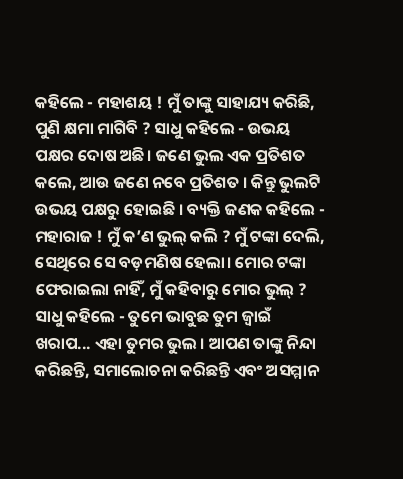କହିଲେ - ମହାଶୟ ! ମୁଁ ତାଙ୍କୁ ସାହାଯ୍ୟ କରିଛି, ପୁଣି କ୍ଷମା ମାଗିବି ? ସାଧୁ କହିଲେ - ଉଭୟ ପକ୍ଷର ଦୋଷ ଅଛି। ଜଣେ ଭୁଲ ଏକ ପ୍ରତିଶତ କଲେ, ଆଉ ଜଣେ ନବେ ପ୍ରତିଶତ । କିନ୍ତୁ ଭୁଲଟି ଉଭୟ ପକ୍ଷରୁ ହୋଇଛି । ବ୍ୟକ୍ତି ଜଣକ କହିଲେ - ମହାରାଜ ! ମୁଁ କ’ଣ ଭୁଲ୍ କଲି ? ମୁଁ ଟଙ୍କା ଦେଲି, ସେଥିରେ ସେ ବଡ଼ମଣିଷ ହେଲା। ମୋର ଟଙ୍କା ଫେରାଇଲା ନାହିଁ, ମୁଁ କହିବାରୁ ମୋର ଭୁଲ୍ ? ସାଧୁ କହିଲେ - ତୁମେ ଭାବୁଛ ତୁମ ଜ୍ବାଇଁ ଖରାପ... ଏହା ତୁମର ଭୁଲ । ଆପଣ ତାଙ୍କୁ ନିନ୍ଦା କରିଛନ୍ତି, ସମାଲୋଚନା କରିଛନ୍ତି ଏବଂ ଅସମ୍ମାନ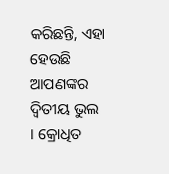କରିଛନ୍ତି, ଏହା ହେଉଛି ଆପଣଙ୍କର ଦ୍ୱିତୀୟ ଭୁଲ । କ୍ରୋଧିତ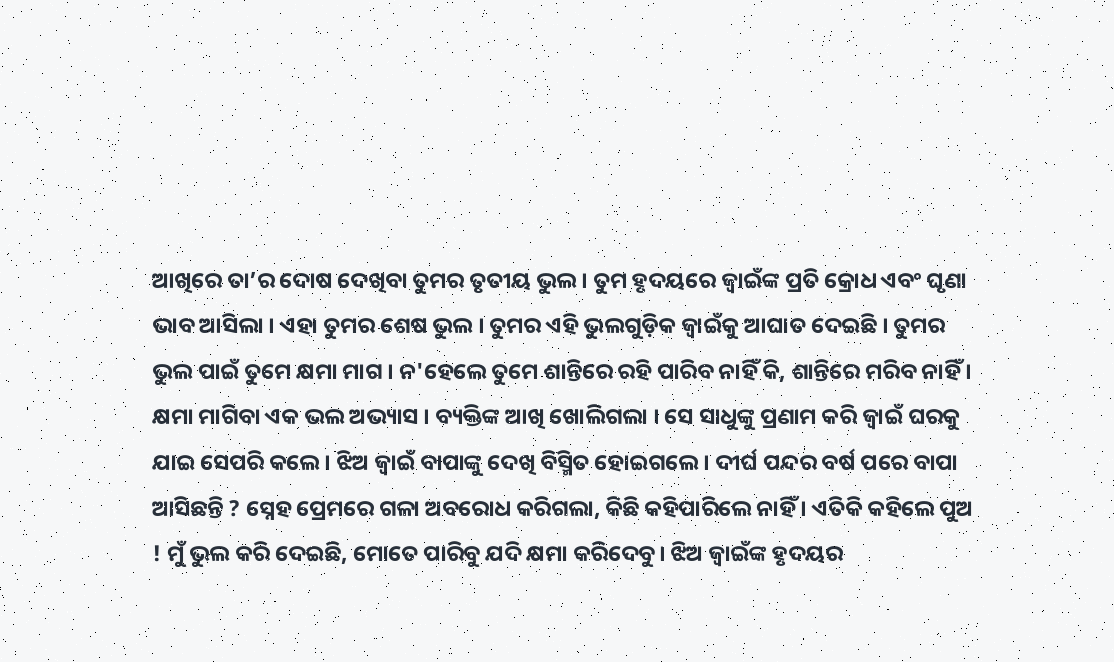ଆଖିରେ ତା’ର ଦୋଷ ଦେଖିବା ତୁମର ତୃତୀୟ ଭୁଲ । ତୁମ ହୃଦୟରେ ଜ୍ବାଇଁଙ୍କ ପ୍ରତି କ୍ରୋଧ ଏବଂ ଘୃଣା ଭାବ ଆସିଲା । ଏହା ତୁମର ଶେଷ ଭୁଲ । ତୁମର ଏହି ଭୁଲଗୁଡ଼ିକ ଜ୍ବାଇଁକୁ ଆଘାତ ଦେଇଛି । ତୁମର ଭୁଲ ପାଇଁ ତୁମେ କ୍ଷମା ମାଗ । ନ'ହେଲେ ତୁମେ ଶାନ୍ତିରେ ରହି ପାରିବ ନାହିଁ କି, ଶାନ୍ତିରେ ମରିବ ନାହିଁ । କ୍ଷମା ମାଗିବା ଏକ ଭଲ ଅଭ୍ୟାସ । ବ୍ୟକ୍ତିଙ୍କ ଆଖି ଖୋଲିଗଲା । ସେ ସାଧୁଙ୍କୁ ପ୍ରଣାମ କରି ଜ୍ବାଇଁ ଘରକୁ ଯାଇ ସେପରି କଲେ । ଝିଅ ଜ୍ବାଇଁ ବାପାଙ୍କୁ ଦେଖି ବିସ୍ମିତ ହୋଇଗଲେ । ଦୀର୍ଘ ପନ୍ଦର ବର୍ଷ ପରେ ବାପା ଆସିଛନ୍ତି ? ସ୍ନେହ ପ୍ରେମରେ ଗଳା ଅବରୋଧ କରିଗଲା, କିଛି କହିପାରିଲେ ନାହିଁ । ଏତିକି କହିଲେ ପୁଅ ! ମୁଁ ଭୁଲ କରି ଦେଇଛି, ମୋତେ ପାରିବୁ ଯଦି କ୍ଷମା କରିଦେବୁ। ଝିଅ ଜ୍ବାଇଁଙ୍କ ହୃଦୟର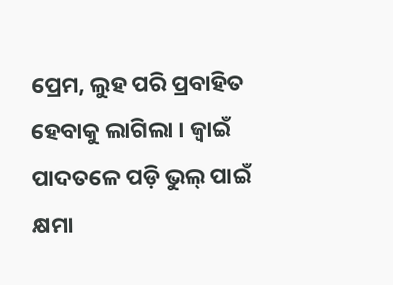ପ୍ରେମ, ଲୁହ ପରି ପ୍ରବାହିତ ହେବାକୁ ଲାଗିଲା । ଜ୍ବାଇଁ ପାଦତଳେ ପଡ଼ି ଭୁଲ୍ ପାଇଁ କ୍ଷମା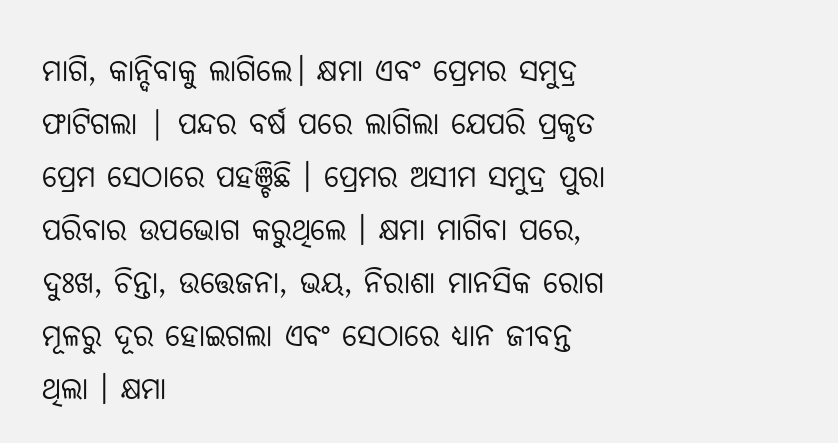ମାଗି, କାନ୍ଦିବାକୁ ଲାଗିଲେ। କ୍ଷମା ଏବଂ ପ୍ରେମର ସମୁଦ୍ର ଫାଟିଗଲା | ପନ୍ଦର ବର୍ଷ ପରେ ଲାଗିଲା ଯେପରି ପ୍ରକୃତ ପ୍ରେମ ସେଠାରେ ପହଞ୍ଚିଛି । ପ୍ରେମର ଅସୀମ ସମୁଦ୍ର ପୁରା ପରିବାର ଉପଭୋଗ କରୁଥିଲେ । କ୍ଷମା ମାଗିବା ପରେ, ଦୁଃଖ, ଚିନ୍ତା, ଉତ୍ତେଜନା, ଭୟ, ନିରାଶା ମାନସିକ ରୋଗ ମୂଳରୁ ଦୂର ହୋଇଗଲା ଏବଂ ସେଠାରେ ଧ୍ୟାନ ଜୀବନ୍ତ ଥିଲା । କ୍ଷମା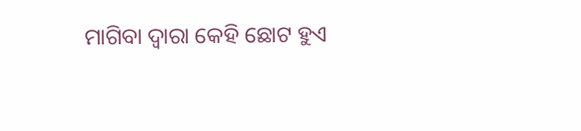ମାଗିବା ଦ୍ୱାରା କେହି ଛୋଟ ହୁଏ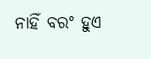ନାହିଁ ବରଂ ହୁଏ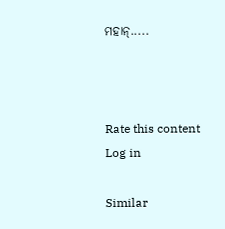ମହାନ୍.....



Rate this content
Log in

Similar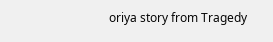oriya story from Tragedy